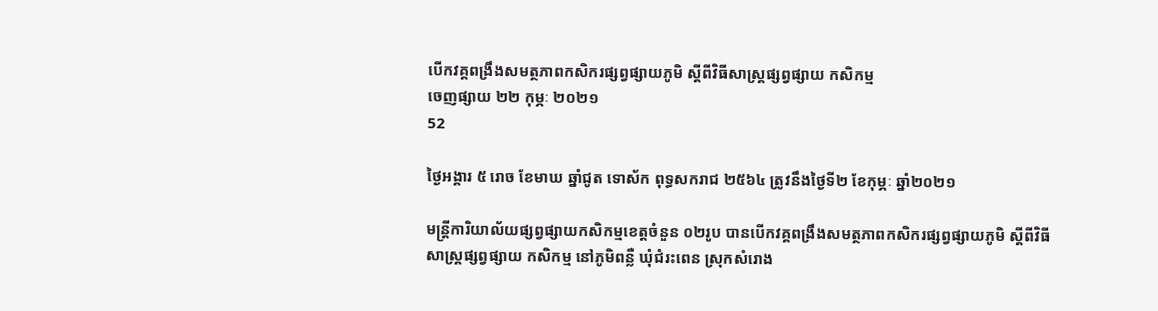បើកវគ្គពង្រឹងសមត្ថភាពកសិករផ្សព្វផ្សាយភូមិ ស្តីពីវិធីសាស្រ្គផ្សព្វផ្សាយ កសិកម្ម
ចេញផ្សាយ ២២ កុម្ភៈ ២០២១
52

ថ្ងៃអង្គារ ៥ រោច ខែមាឃ ឆ្នាំជូត ទោស័ក ពុទ្ធសករាជ ២៥៦៤ ត្រូវនឹងថ្ងៃទី២ ខែកុម្ភៈ ឆ្នាំ២០២១

មន្រ្តីការិយាល័យផ្សព្វផ្សាយកសិកម្មខេត្តចំនួន ០២រូប បានបើកវគ្គពង្រឹងសមត្ថភាពកសិករផ្សព្វផ្សាយភូមិ ស្តីពីវិធីសាស្រ្គផ្សព្វផ្សាយ កសិកម្ម នៅភូមិពន្លឺ ឃុំជំរះពេន ស្រុកសំរោង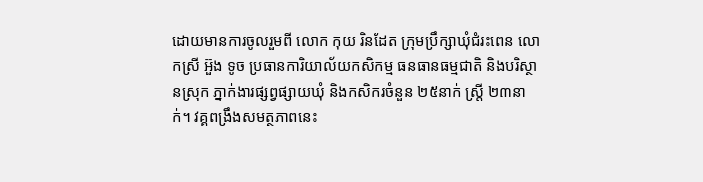ដោយមានការចូលរួមពី លោក កុយ រិនដែត ក្រុមប្រឹក្សាឃុំជំរះពេន លោកស្រី អ៊ួង ទូច ប្រធានការិយាល័យកសិកម្ម ធនធានធម្មជាតិ និងបរិស្ថានស្រុក ភ្នាក់ងារផ្សព្វផ្សាយឃុំ និងកសិករចំនួន ២៥នាក់ ស្រ្តី ២៣នាក់។ វគ្គពង្រឹងសមត្ថភាពនេះ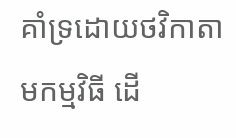គាំទ្រដោយថវិកាតាមកម្មវិធី ដើ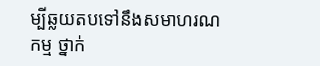ម្បីឆ្លយតបទៅនឹងសមាហរណកម្ម ថ្នាក់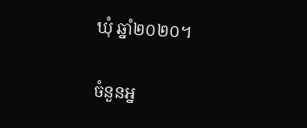ឃុំ ឆ្នាំ២០២០។

ចំនួនអ្ន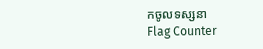កចូលទស្សនា
Flag Counter